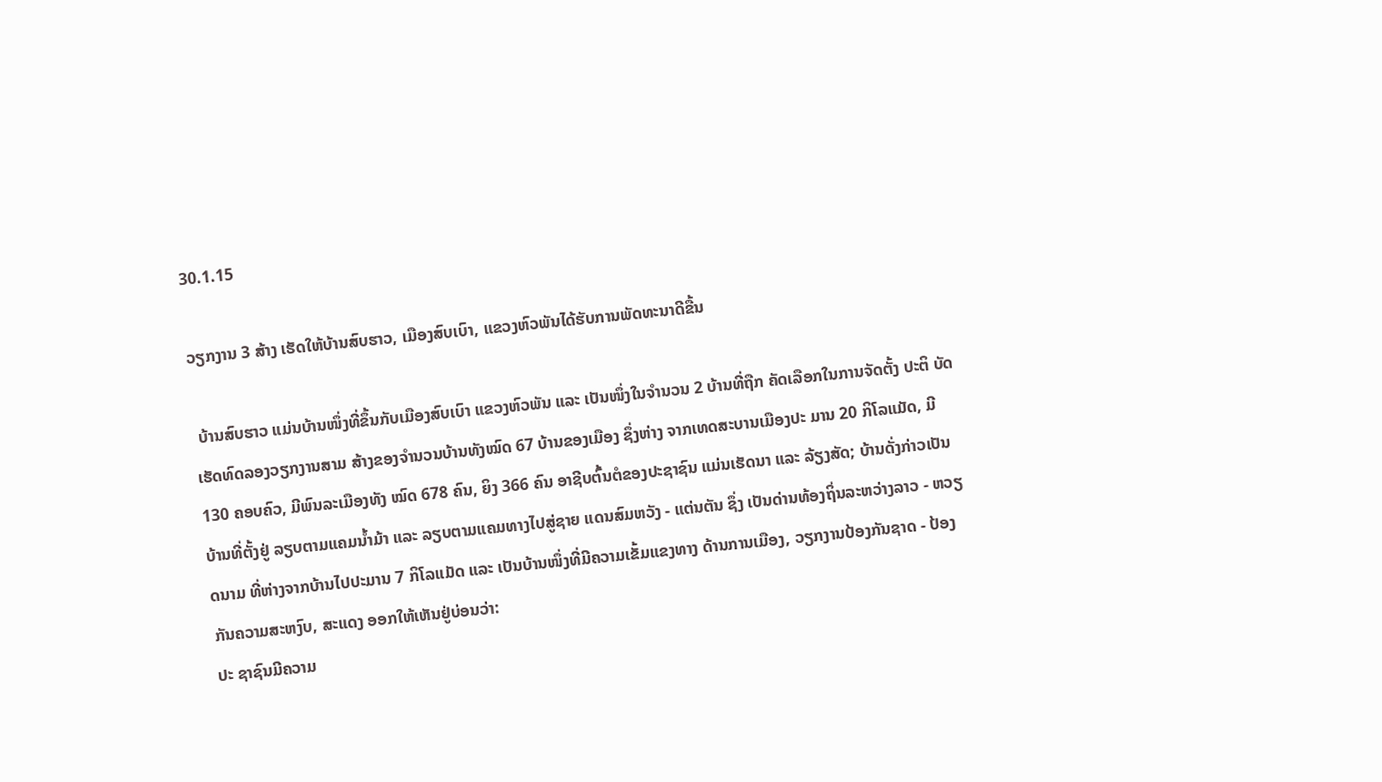30.1.15

ວຽກງານ 3 ສ້າງ ເຮັດໃຫ້ບ້ານສົບຮາວ, ເມືອງສົບເບົາ, ແຂວງຫົວພັນໄດ້ຮັບການພັດທະນາດີຂື້ນ

 ບ້ານສົບຮາວ ແມ່ນບ້ານໜຶ່ງທີ່ຂຶ້ນກັບເມືອງສົບເບົາ ແຂວງຫົວພັນ ແລະ ເປັນໜຶ່ງໃນຈຳນວນ 2 ບ້ານທີ່ຖືກ ຄັດເລືອກໃນການຈັດຕັ້ງ ປະຕິ ບັດເຮັດທົດລອງວຽກງານສາມ ສ້າງຂອງຈຳນວນບ້ານທັງໝົດ 67 ບ້ານຂອງເມືອງ ຊຶ່ງຫ່າງ ຈາກເທດສະບານເມືອງປະ ມານ 20 ກິໂລແມັດ, ມີ 130 ຄອບຄົວ, ມີພົນລະເມືອງທັງ ໝົດ 678 ຄົນ, ຍິງ 366 ຄົນ ອາຊີບຕົ້ນຕໍຂອງປະຊາຊົນ ແມ່ນເຮັດນາ ແລະ ລ້ຽງສັດ; ບ້ານດັ່ງກ່າວເປັນບ້ານທີ່ຕັ້ງຢູ່ ລຽບຕາມແຄມນ້ຳມ້າ ແລະ ລຽບຕາມແຄມທາງໄປສູ່ຊາຍ ແດນສົມຫວັງ - ແຕ່ນຕັນ ຊຶ່ງ ເປັນດ່ານທ້ອງຖິ່ນລະຫວ່າງລາວ - ຫວຽດນາມ ທີ່ຫ່າງຈາກບ້ານໄປປະມານ 7 ກິໂລແມັດ ແລະ ເປັນບ້ານໜຶ່ງທີ່ມີຄວາມເຂັ້ມແຂງທາງ ດ້ານການເມືອງ, ວຽກງານປ້ອງກັນຊາດ - ປ້ອງ ກັນຄວາມສະຫງົບ, ສະແດງ ອອກໃຫ້ເຫັນຢູ່ບ່ອນວ່າ:
ປະ ຊາຊົນມີຄວາມ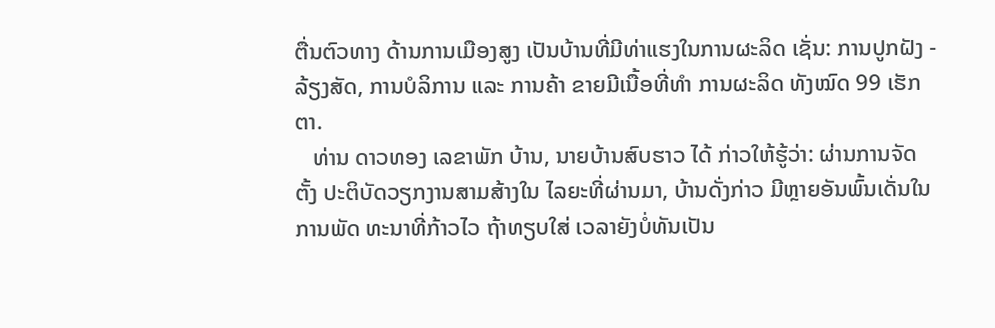ຕື່ນຕົວທາງ ດ້ານການເມືອງສູງ ເປັນບ້ານທີ່ມີທ່າແຮງໃນການຜະລິດ ເຊັ່ນ: ການປູກຝັງ - ລ້ຽງສັດ, ການບໍລິການ ແລະ ການຄ້າ ຂາຍມີເນື້ອທີ່ທຳ ການຜະລິດ ທັງໝົດ 99 ເຮັກຕາ.
   ທ່ານ ດາວທອງ ເລຂາພັກ ບ້ານ, ນາຍບ້ານສົບຮາວ ໄດ້ ກ່າວໃຫ້ຮູ້ວ່າ: ຜ່ານການຈັດຕັ້ງ ປະຕິບັດວຽກງານສາມສ້າງໃນ ໄລຍະທີ່ຜ່ານມາ, ບ້ານດັ່ງກ່າວ ມີຫຼາຍອັນພົ້ນເດັ່ນໃນການພັດ ທະນາທີ່ກ້າວໄວ ຖ້າທຽບໃສ່ ເວລາຍັງບໍ່ທັນເປັນ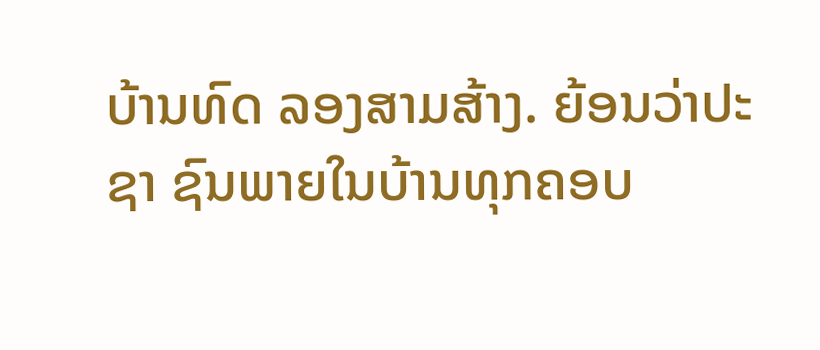ບ້ານທົດ ລອງສາມສ້າງ. ຍ້ອນວ່າປະຊາ ຊົນພາຍໃນບ້ານທຸກຄອບ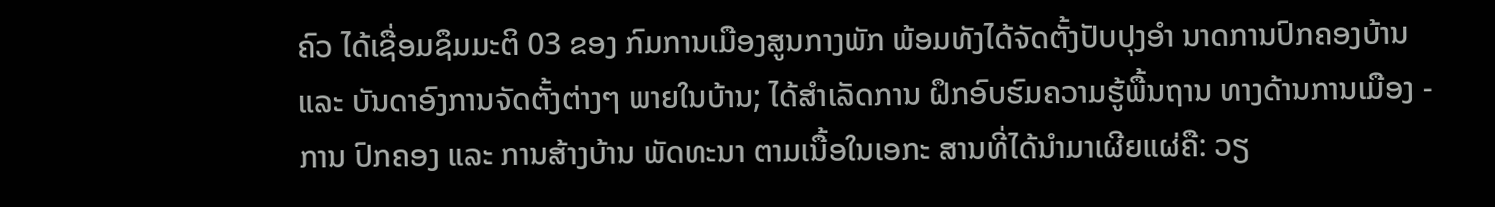ຄົວ ໄດ້ເຊື່ອມຊຶມມະຕິ 03 ຂອງ ກົມການເມືອງສູນກາງພັກ ພ້ອມທັງໄດ້ຈັດຕັ້ງປັບປຸງອຳ ນາດການປົກຄອງບ້ານ ແລະ ບັນດາອົງການຈັດຕັ້ງຕ່າງໆ ພາຍໃນບ້ານ; ໄດ້ສຳເລັດການ ຝຶກອົບຮົມຄວາມຮູ້ພື້ນຖານ ທາງດ້ານການເມືອງ - ການ ປົກຄອງ ແລະ ການສ້າງບ້ານ ພັດທະນາ ຕາມເນື້ອໃນເອກະ ສານທີ່ໄດ້ນຳມາເຜີຍແຜ່ຄື: ວຽ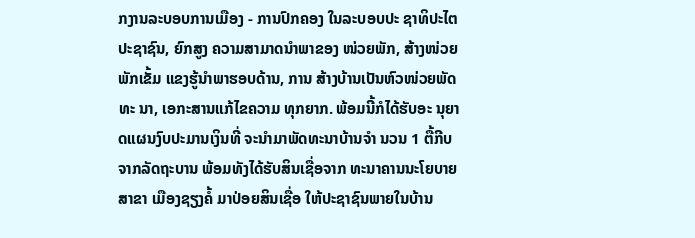ກງານລະບອບການເມືອງ - ການປົກຄອງ ໃນລະບອບປະ ຊາທິປະໄຕປະຊາຊົນ, ຍົກສູງ ຄວາມສາມາດນຳພາຂອງ ໜ່ວຍພັກ, ສ້າງໜ່ວຍພັກເຂັ້ມ ແຂງຮູ້ນຳພາຮອບດ້ານ, ການ ສ້າງບ້ານເປັນຫົວໜ່ວຍພັດທະ ນາ, ເອກະສານແກ້ໄຂຄວາມ ທຸກຍາກ. ພ້ອມນີ້ກໍໄດ້ຮັບອະ ນຸຍາດແຜນງົບປະມານເງິນທີ່ ຈະນຳມາພັດທະນາບ້ານຈຳ ນວນ 1 ຕື້ກີບ ຈາກລັດຖະບານ ພ້ອມທັງໄດ້ຮັບສິນເຊື່ອຈາກ ທະນາຄານນະໂຍບາຍ ສາຂາ ເມືອງຊຽງຄໍ້ ມາປ່ອຍສິນເຊື່ອ ໃຫ້ປະຊາຊົນພາຍໃນບ້ານ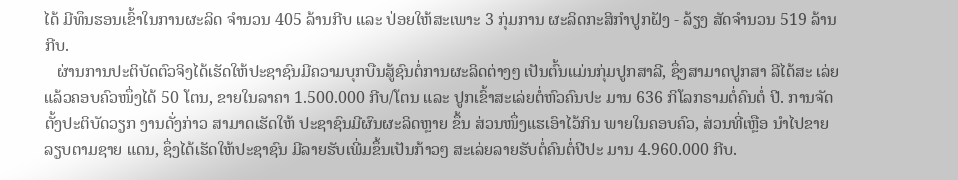ໄດ້ ມີທຶນຮອນເຂົ້າໃນການຜະລິດ ຈຳນວນ 405 ລ້ານກີບ ແລະ ປ່ອຍໃຫ້ສະເພາະ 3 ກຸ່ມການ ຜະລິດກະສິກຳປູກຝັງ - ລ້ຽງ ສັດຈຳນວນ 519 ລ້ານກີບ.
   ຜ່ານການປະຕິບັດຕົວຈິງໄດ້ເຮັດໃຫ້ປະຊາຊົນມີຄວາມບຸກບືນສູ້ຊົນຕໍ່ການຜະລິດຕ່າງໆ ເປັນຕົ້ນແມ່ນກຸ່ມປູກສາລີ, ຊຶ່ງສາມາດປູກສາ ລີໄດ້ສະ ເລ່ຍແລ້ວຄອບຄົວໜຶ່ງໄດ້ 50 ໂຕນ, ຂາຍໃນລາຄາ 1.500.000 ກີບ/ໂຕນ ແລະ ປູກເຂົ້າສະເລ່ຍຕໍ່ຫົວຄົນປະ ມານ 636 ກິໂລກຣາມຕໍ່ຄົນຕໍ່ ປີ. ການຈັດຕັ້ງປະຕິບັດວຽກ ງານດັ່ງກ່າວ ສາມາດເຮັດໃຫ້ ປະຊາຊົນມີຜົນຜະລິດຫຼາຍ ຂຶ້ນ ສ່ວນໜຶ່ງແຮເອົາໄວ້ກິນ ພາຍໃນຄອບຄົວ, ສ່ວນທີ່ເຫຼືອ ນຳໄປຂາຍລຽບຕາມຊາຍ ແດນ, ຊຶ່ງໄດ້ເຮັດໃຫ້ປະຊາຊົນ ມີລາຍຮັບເພີ່ມຂຶ້ນເປັນກ້າວໆ ສະເລ່ຍລາຍຮັບຕໍ່ຄົນຕໍ່ປີປະ ມານ 4.960.000 ກີບ.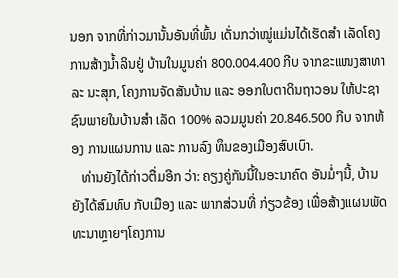ນອກ ຈາກທີ່ກ່າວມານັ້ນອັນທີ່ພົ້ນ ເດັ່ນກວ່າໝູ່ແມ່ນໄດ້ເຮັດສຳ ເລັດໂຄງການສ້າງນ້ຳລິນຢູ່ ບ້ານໃນມູນຄ່າ 800.004.400 ກີບ ຈາກຂະແໜງສາທາລະ ນະສຸກ, ໂຄງການຈັດສັນບ້ານ ແລະ ອອກໃບຕາດິນຖາວອນ ໃຫ້ປະຊາຊົນພາຍໃນບ້ານສຳ ເລັດ 100% ລວມມູນຄ່າ 20.846.500 ກີບ ຈາກຫ້ອງ ການແຜນການ ແລະ ການລົງ ທຶນຂອງເມືອງສົບເບົາ.
   ທ່ານຍັງໄດ້ກ່າວຕື່ມອີກ ວ່າ: ຄຽງຄູ່ກັນນີ້ໃນອະນາຄົດ ອັນມໍ່ໆນີ້, ບ້ານຍັງໄດ້ສົມທົບ ກັບເມືອງ ແລະ ພາກສ່ວນທີ່ ກ່ຽວຂ້ອງ ເພື່ອສ້າງແຜນພັດ ທະນາຫຼາຍໆໂຄງການ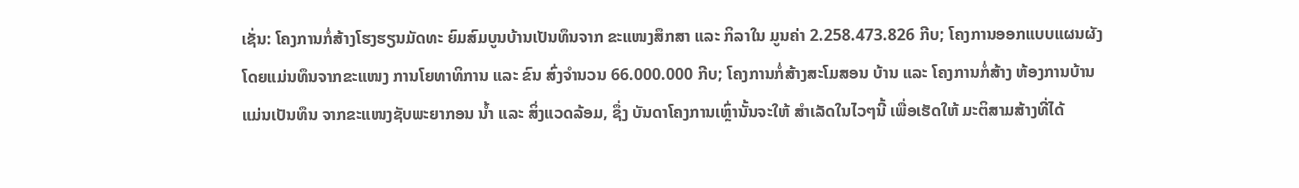ເຊັ່ນ: ໂຄງການກໍ່ສ້າງໂຮງຮຽນມັດທະ ຍົມສົມບູນບ້ານເປັນທຶນຈາກ ຂະແໜງສຶກສາ ແລະ ກິລາໃນ ມູນຄ່າ 2.258.473.826 ກີບ; ໂຄງການອອກແບບແຜນຜັງ ໂດຍແມ່ນທຶນຈາກຂະແໜງ ການໂຍທາທິການ ແລະ ຂົນ ສົ່ງຈຳນວນ 66.000.000 ກີບ; ໂຄງການກໍ່ສ້າງສະໂມສອນ ບ້ານ ແລະ ໂຄງການກໍ່ສ້າງ ຫ້ອງການບ້ານ ແມ່ນເປັນທຶນ ຈາກຂະແໜງຊັບພະຍາກອນ ນ້ຳ ແລະ ສິ່ງແວດລ້ອມ, ຊຶ່ງ ບັນດາໂຄງການເຫຼົ່ານັ້ນຈະໃຫ້ ສຳເລັດໃນໄວໆນີ້ ເພື່ອເຮັດໃຫ້ ມະຕິສາມສ້າງທີ່ໄດ້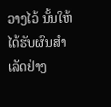ວາງໄວ້ ນັ້ນໃຫ້ໄດ້ຮັບຜົນສຳເລັດຢ່າງ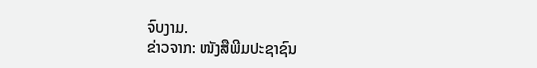ຈົບງາມ.
ຂ່າວຈາກ: ໜັງສືພີມປະຊາຊົນ